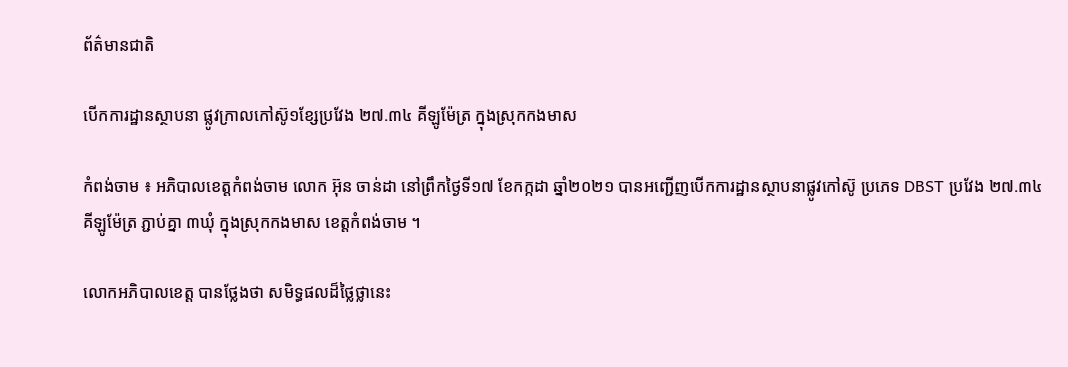ព័ត៌មានជាតិ

បើកការដ្ឋានស្ថាបនា ផ្លូវក្រាលកៅស៊ូ១ខ្សែប្រវែង ២៧.៣៤ គីឡូម៉ែត្រ ក្នុងស្រុកកងមាស

កំពង់ចាម ៖ អភិបាលខេត្តកំពង់ចាម លោក អ៊ុន ចាន់ដា នៅព្រឹកថ្ងៃទី១៧ ខែកក្កដា ឆ្នាំ២០២១ បានអញ្ជើញបើកការដ្ឋានស្ថាបនាផ្លូវកៅស៊ូ ប្រភេទ DBST ប្រវែង ២៧.៣៤ គីឡូម៉ែត្រ ភ្ជាប់គ្នា ៣ឃុំ ក្នុងស្រុកកងមាស ខេត្តកំពង់ចាម ។

លោកអភិបាលខេត្ត បានថ្លែងថា សមិទ្ធផលដ៏ថ្លៃថ្លានេះ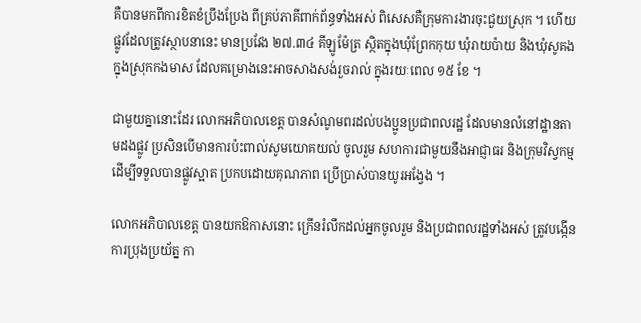គឺបានមកពីការខិតខំប្រឹងប្រែង ពីគ្រប់ភាគីពាក់ព័ន្ធទាំងអស់ ពិសេសគឺក្រុមការងារចុះជួយស្រុក ។ ហើយផ្លូវដែលត្រូវស្ថាបនានេះ មានប្រវែង ២៧.៣៤ គីឡូម៉ែត្រ ស្ថិតក្នុងឃុំព្រែកកុយ ឃុំរាយប៉ាយ និងឃុំសូគង ក្នុងស្រុកកងមាស ដែលគម្រោងនេះអាចសាងសង់រួចរាល់ ក្នុងរយៈពេល ១៥ ខែ ។

ជាមួយគ្នានោះដែរ លោកអភិបាលខេត្ត បានសំណូមពរដល់បងប្អូនប្រជាពលរដ្ឋ ដែលមានលំនៅដ្ឋានតាមដងផ្លូវ ប្រសិនបើមានការប៉ះពាល់សូមយោគយល់ ចូលរួម សហការជាមួយនឹងអាជ្ញាធរ និងក្រុមវិស្វកម្ម ដើម្បីទទួលបានផ្លូវស្អាត ប្រកបដោយគុណភាព ប្រើប្រាស់បានយូរអង្វែង ។

លោកអភិបាលខេត្ត បានយកឱកាសនោះ ក្រើនរំលឹកដល់អ្នកចូលរួម និងប្រជាពលរដ្ឋទាំងអស់ ត្រូវបង្កើនការប្រុងប្រយ័ត្ន កា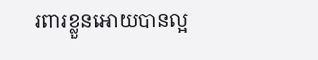រពារខ្លួនអោយបានល្អ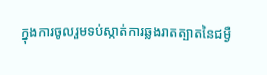ក្នុងការចូលរួមទប់ស្កាត់ការឆ្លងរាតត្បាតនៃជម្ងឺ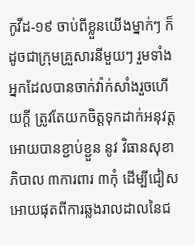កូវីដ-១៩ ចាប់ពីខ្លួនយើងម្នាក់ៗ ក៏ដូចជាក្រុមគ្រួសារនីមួយៗ រួមទាំងអ្នកដែលបានចាក់វ៉ាក់សាំងរួចហើយក្តី ត្រូវតែយកចិត្តទុកដាក់អនុវត្ត អោយបានខ្ជាប់ខ្ជួន នូវ វិធានសុខាភិបាល ៣ការពារ ៣កុំ ដើម្បីជៀសអោយផុតពីការឆ្លងរាលដាលនៃជ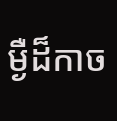ម្ងឺដ៏កាច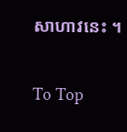សាហាវនេះ ។

To Top